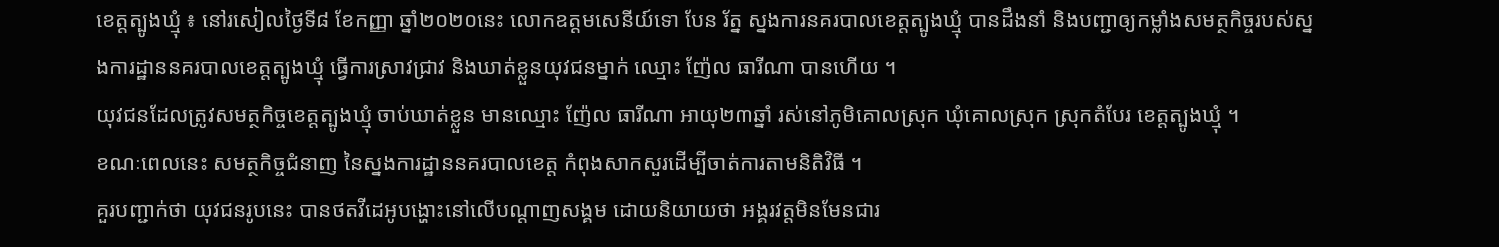ខេត្តត្បូងឃ្មុំ ៖ នៅរសៀលថ្ងៃទី៨ ខែកញ្ញា ឆ្នាំ២០២០នេះ លោកឧត្ដមសេនីយ៍ទោ បែន រ័ត្ន ស្នងការនគរបាលខេត្តត្បូងឃ្មុំ បានដឹងនាំ និងបញ្ជាឲ្យកម្លាំងសមត្ថកិច្ចរបស់ស្នងការដ្ឋាននគរបាលខេត្តត្បូងឃ្មុំ ធ្វើការស្រាវជ្រាវ និងឃាត់ខ្លួនយុវជនម្នាក់ ឈ្មោះ ញ៉ែល ធារីណា បានហើយ ។
យុវជនដែលត្រូវសមត្ថកិច្ចខេត្តត្បូងឃ្មុំ ចាប់ឃាត់ខ្លួន មានឈ្មោះ ញ៉ែល ធារីណា អាយុ២៣ឆ្នាំ រស់នៅភូមិគោលស្រុក ឃុំគោលស្រុក ស្រុកតំបែរ ខេត្តត្បូងឃ្មុំ ។
ខណៈពេលនេះ សមត្ថកិច្ចជំនាញ នៃស្នងការដ្ឋាននគរបាលខេត្ត កំពុងសាកសួរដើម្បីចាត់ការតាមនិតិវិធី ។
គួរបញ្ជាក់ថា យុវជនរូបនេះ បានថតវីដេអូបង្ហោះនៅលើបណ្ដាញសង្គម ដោយនិយាយថា អង្គរវត្តមិនមែនជារ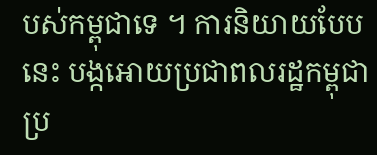បស់កម្ពុជាទេ ។ ការនិយាយបែបនេះ បង្កអោយប្រជាពលរដ្ឋកម្ពុជាប្រ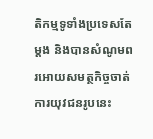តិកម្មទូទាំងប្រទេសតែម្ដង និងបានសំណូមពរអោយសមត្ថកិច្ចចាត់ការយុវជនរូបនេះ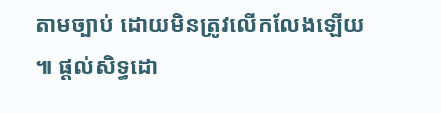តាមច្បាប់ ដោយមិនត្រូវលើកលែងឡើយ ៕ ផ្តល់សិទ្ធដោ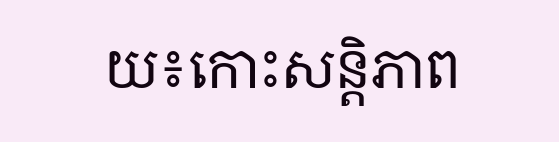យ៖កោះសន្តិភាព